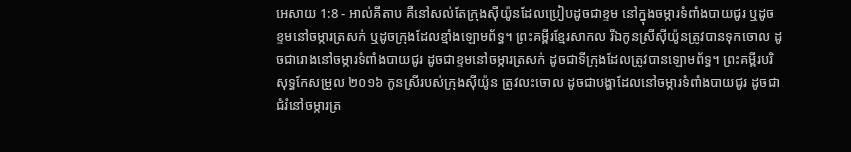អេសាយ 1:8 - អាល់គីតាប គឺនៅសល់តែក្រុងស៊ីយ៉ូនដែលប្រៀបដូចជាខ្ទម នៅក្នុងចម្ការទំពាំងបាយជូរ ឬដូចខ្ទមនៅចម្ការត្រសក់ ឬដូចក្រុងដែលខ្មាំងឡោមព័ទ្ធ។ ព្រះគម្ពីរខ្មែរសាកល រីឯកូនស្រីស៊ីយ៉ូនត្រូវបានទុកចោល ដូចជារោងនៅចម្ការទំពាំងបាយជូរ ដូចជាខ្ទមនៅចម្ការត្រសក់ ដូចជាទីក្រុងដែលត្រូវបានឡោមព័ទ្ធ។ ព្រះគម្ពីរបរិសុទ្ធកែសម្រួល ២០១៦ កូនស្រីរបស់ក្រុងស៊ីយ៉ូន ត្រូវលះចោល ដូចជាបង្ហាដែលនៅចម្ការទំពាំងបាយជូរ ដូចជាជំរំនៅចម្ការត្រ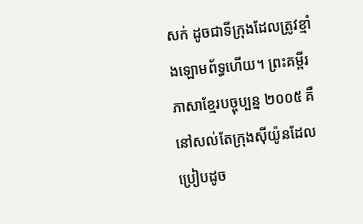សក់ ដូចជាទីក្រុងដែលត្រូវខ្មាំងឡោមព័ទ្ធហើយ។ ព្រះគម្ពីរភាសាខ្មែរបច្ចុប្បន្ន ២០០៥ គឺនៅសល់តែក្រុងស៊ីយ៉ូនដែលប្រៀបដូច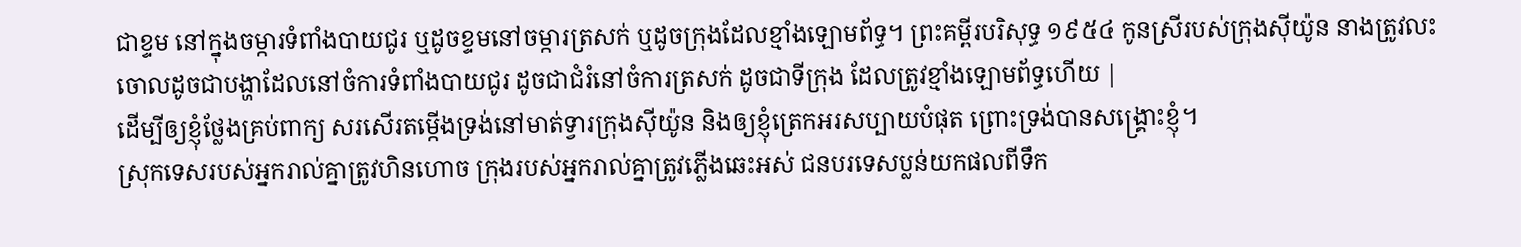ជាខ្ទម នៅក្នុងចម្ការទំពាំងបាយជូរ ឬដូចខ្ទមនៅចម្ការត្រសក់ ឬដូចក្រុងដែលខ្មាំងឡោមព័ទ្ធ។ ព្រះគម្ពីរបរិសុទ្ធ ១៩៥៤ កូនស្រីរបស់ក្រុងស៊ីយ៉ូន នាងត្រូវលះចោលដូចជាបង្ហាដែលនៅចំការទំពាំងបាយជូរ ដូចជាជំរំនៅចំការត្រសក់ ដូចជាទីក្រុង ដែលត្រូវខ្មាំងឡោមព័ទ្ធហើយ |
ដើម្បីឲ្យខ្ញុំថ្លែងគ្រប់ពាក្យ សរសើរតម្កើងទ្រង់នៅមាត់ទ្វារក្រុងស៊ីយ៉ូន និងឲ្យខ្ញុំត្រេកអរសប្បាយបំផុត ព្រោះទ្រង់បានសង្គ្រោះខ្ញុំ។
ស្រុកទេសរបស់អ្នករាល់គ្នាត្រូវហិនហោច ក្រុងរបស់អ្នករាល់គ្នាត្រូវភ្លើងឆេះអស់ ជនបរទេសប្លន់យកផលពីទឹក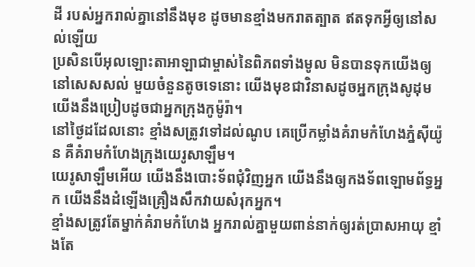ដី របស់អ្នករាល់គ្នានៅនឹងមុខ ដូចមានខ្មាំងមករាតត្បាត ឥតទុកអ្វីឲ្យនៅសល់ឡើយ
ប្រសិនបើអុលឡោះតាអាឡាជាម្ចាស់នៃពិភពទាំងមូល មិនបានទុកយើងឲ្យនៅសេសសល់ មួយចំនួនតូចទេនោះ យើងមុខជាវិនាសដូចអ្នកក្រុងសូដុម យើងនឹងប្រៀបដូចជាអ្នកក្រុងកូម៉ូរ៉ា។
នៅថ្ងៃដដែលនោះ ខ្មាំងសត្រូវទៅដល់ណូប គេប្រើកម្លាំងគំរាមកំហែងភ្នំស៊ីយ៉ូន គឺគំរាមកំហែងក្រុងយេរូសាឡឹម។
យេរូសាឡឹមអើយ យើងនឹងបោះទ័ពជុំវិញអ្នក យើងនឹងឲ្យកងទ័ពឡោមព័ទ្ធអ្នក យើងនឹងដំឡើងគ្រឿងសឹកវាយសំរុកអ្នក។
ខ្មាំងសត្រូវតែម្នាក់គំរាមកំហែង អ្នករាល់គ្នាមួយពាន់នាក់ឲ្យរត់ប្រាសអាយុ ខ្មាំងតែ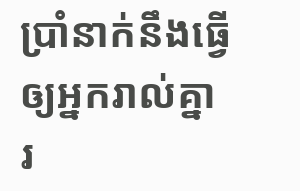ប្រាំនាក់នឹងធ្វើឲ្យអ្នករាល់គ្នា រ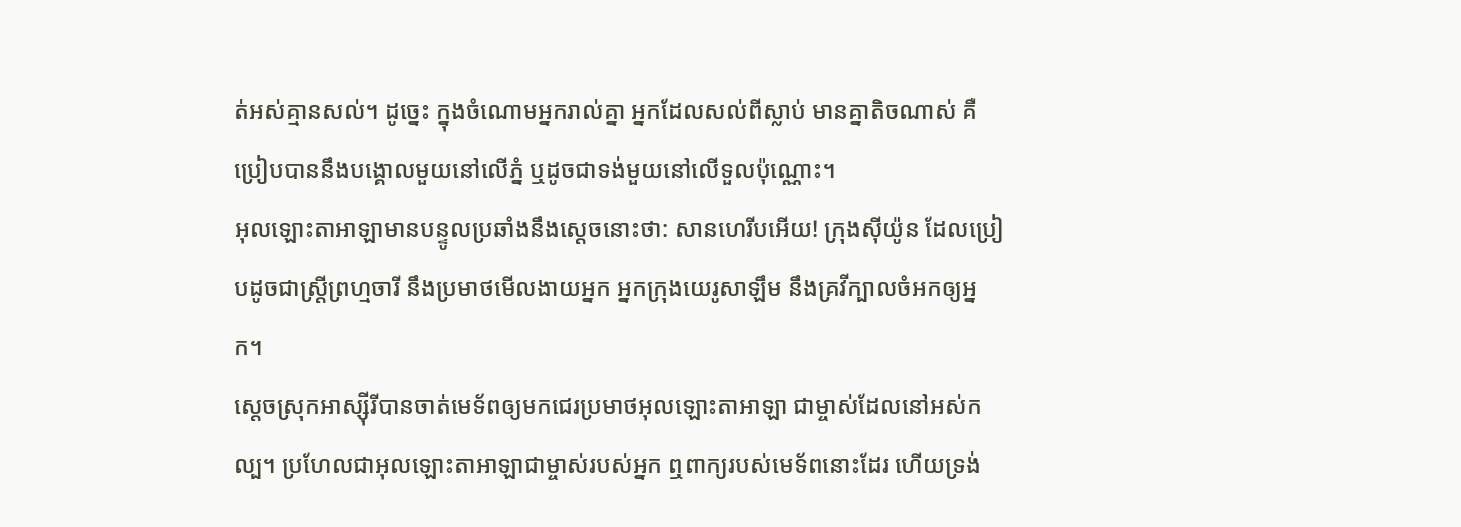ត់អស់គ្មានសល់។ ដូច្នេះ ក្នុងចំណោមអ្នករាល់គ្នា អ្នកដែលសល់ពីស្លាប់ មានគ្នាតិចណាស់ គឺប្រៀបបាននឹងបង្គោលមួយនៅលើភ្នំ ឬដូចជាទង់មួយនៅលើទួលប៉ុណ្ណោះ។
អុលឡោះតាអាឡាមានបន្ទូលប្រឆាំងនឹងស្ដេចនោះថា: សានហេរីបអើយ! ក្រុងស៊ីយ៉ូន ដែលប្រៀបដូចជាស្ត្រីព្រហ្មចារី នឹងប្រមាថមើលងាយអ្នក អ្នកក្រុងយេរូសាឡឹម នឹងគ្រវីក្បាលចំអកឲ្យអ្នក។
ស្ដេចស្រុកអាស្ស៊ីរីបានចាត់មេទ័ពឲ្យមកជេរប្រមាថអុលឡោះតាអាឡា ជាម្ចាស់ដែលនៅអស់កល្ប។ ប្រហែលជាអុលឡោះតាអាឡាជាម្ចាស់របស់អ្នក ឮពាក្យរបស់មេទ័ពនោះដែរ ហើយទ្រង់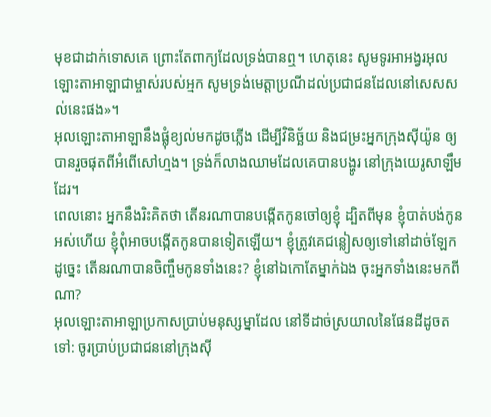មុខជាដាក់ទោសគេ ព្រោះតែពាក្យដែលទ្រង់បានឮ។ ហេតុនេះ សូមទូរអាអង្វរអុលឡោះតាអាឡាជាម្ចាស់របស់អ្មក សូមទ្រង់មេត្តាប្រណីដល់ប្រជាជនដែលនៅសេសសល់នេះផង»។
អុលឡោះតាអាឡានឹងផ្លុំខ្យល់មកដូចភ្លើង ដើម្បីវិនិច្ឆ័យ និងជម្រះអ្នកក្រុងស៊ីយ៉ូន ឲ្យបានរួចផុតពីអំពើសៅហ្មង។ ទ្រង់ក៏លាងឈាមដែលគេបានបង្ហូរ នៅក្រុងយេរូសាឡឹមដែរ។
ពេលនោះ អ្នកនឹងរិះគិតថា តើនរណាបានបង្កើតកូនចៅឲ្យខ្ញុំ ដ្បិតពីមុន ខ្ញុំបាត់បង់កូនអស់ហើយ ខ្ញុំពុំអាចបង្កើតកូនបានទៀតឡើយ។ ខ្ញុំត្រូវគេជន្លៀសឲ្យទៅនៅដាច់ឡែក ដូច្នេះ តើនរណាបានចិញ្ចឹមកូនទាំងនេះ? ខ្ញុំនៅឯកោតែម្នាក់ឯង ចុះអ្នកទាំងនេះមកពីណា?
អុលឡោះតាអាឡាប្រកាសប្រាប់មនុស្សម្នាដែល នៅទីដាច់ស្រយាលនៃផែនដីដូចតទៅ: ចូរប្រាប់ប្រជាជននៅក្រុងស៊ី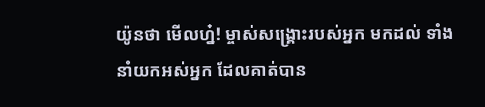យ៉ូនថា មើលហ្ន៎! ម្ចាស់សង្គ្រោះរបស់អ្នក មកដល់ ទាំងនាំយកអស់អ្នក ដែលគាត់បាន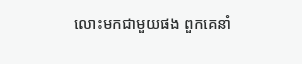លោះមកជាមួយផង ពួកគេនាំ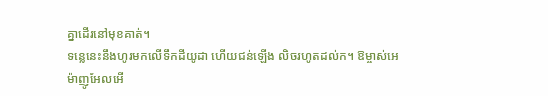គ្នាដើរនៅមុខគាត់។
ទន្លេនេះនឹងហូរមកលើទឹកដីយូដា ហើយជន់ឡើង លិចរហូតដល់ក។ ឱម្ចាស់អេម៉ាញូអែលអើ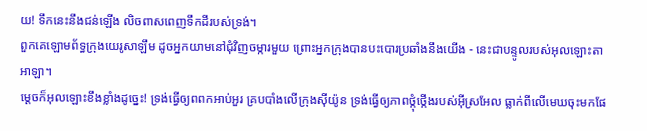យ! ទឹកនេះនឹងជន់ឡើង លិចពាសពេញទឹកដីរបស់ទ្រង់។
ពួកគេឡោមព័ទ្ធក្រុងយេរូសាឡឹម ដូចអ្នកយាមនៅជុំវិញចម្ការមួយ ព្រោះអ្នកក្រុងបានបះបោរប្រឆាំងនឹងយើង - នេះជាបន្ទូលរបស់អុលឡោះតាអាឡា។
ម្ដេចក៏អុលឡោះខឹងខ្លាំងដូច្នេះ! ទ្រង់ធ្វើឲ្យពពកអាប់អួរ គ្របបាំងលើក្រុងស៊ីយ៉ូន ទ្រង់ធ្វើឲ្យភាពថ្កុំថ្កើងរបស់អ៊ីស្រអែល ធ្លាក់ពីលើមេឃចុះមកផែ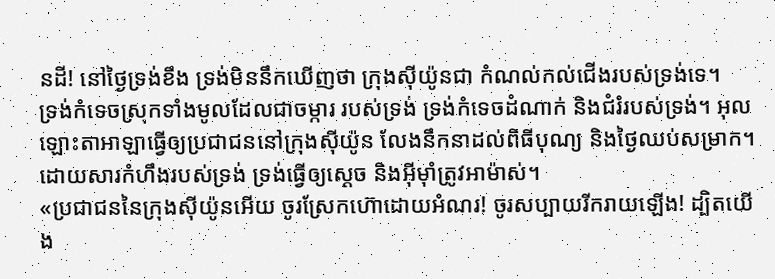នដី! នៅថ្ងៃទ្រង់ខឹង ទ្រង់មិននឹកឃើញថា ក្រុងស៊ីយ៉ូនជា កំណល់កល់ជើងរបស់ទ្រង់ទេ។
ទ្រង់កំទេចស្រុកទាំងមូលដែលជាចម្ការ របស់ទ្រង់ ទ្រង់កំទេចដំណាក់ និងជំរំរបស់ទ្រង់។ អុលឡោះតាអាឡាធ្វើឲ្យប្រជាជននៅក្រុងស៊ីយ៉ូន លែងនឹកនាដល់ពិធីបុណ្យ និងថ្ងៃឈប់សម្រាក។ ដោយសារកំហឹងរបស់ទ្រង់ ទ្រង់ធ្វើឲ្យស្ដេច និងអ៊ីមុាំត្រូវអាម៉ាស់។
«ប្រជាជននៃក្រុងស៊ីយ៉ូនអើយ ចូរស្រែកហ៊ោដោយអំណរ! ចូរសប្បាយរីករាយឡើង! ដ្បិតយើង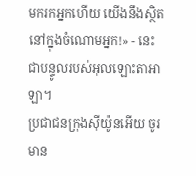មករកអ្នកហើយ យើងនឹងស្ថិតនៅក្នុងចំណោមអ្នក!» - នេះជាបន្ទូលរបស់អុលឡោះតាអាឡា។
ប្រជាជនក្រុងស៊ីយ៉ូនអើយ ចូរមាន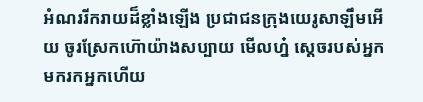អំណររីករាយដ៏ខ្លាំងឡើង ប្រជាជនក្រុងយេរូសាឡឹមអើយ ចូរស្រែកហ៊ោយ៉ាងសប្បាយ មើលហ្ន៎ ស្តេចរបស់អ្នក មករកអ្នកហើយ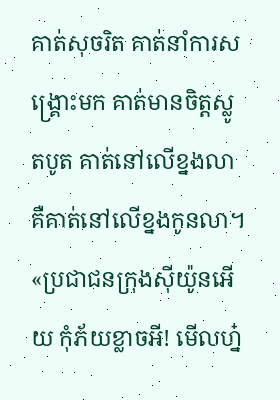គាត់សុចរិត គាត់នាំការសង្គ្រោះមក គាត់មានចិត្តស្លូតបូត គាត់នៅលើខ្នងលា គឺគាត់នៅលើខ្នងកូនលា។
«ប្រជាជនក្រុងស៊ីយ៉ូនអើយ កុំភ័យខ្លាចអី! មើលហ្ន៎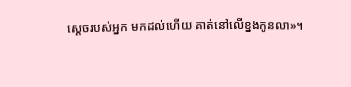ស្តេចរបស់អ្នក មកដល់ហើយ គាត់នៅលើខ្នងកូនលា»។